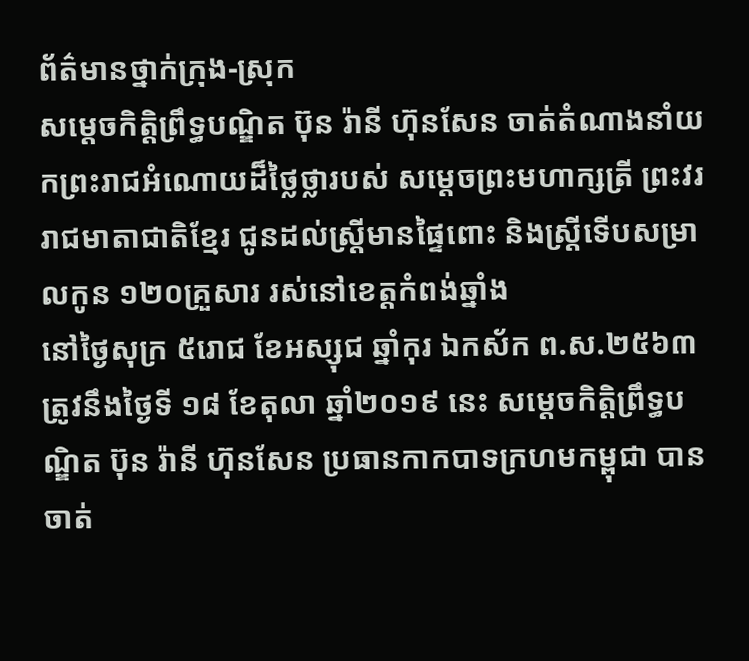ព័ត៌មានថ្នាក់ក្រុង-ស្រុក
សម្តេចកិត្តិព្រឹទ្ធបណ្ឌិត ប៊ុន រ៉ានី ហ៊ុនសែន ចាត់តំណាងនាំយកព្រះរាជអំណោយដ៏ថ្លៃថ្លារបស់ សម្តេចព្រះមហាក្សត្រី ព្រះវររាជមាតាជាតិខ្មែរ ជូនដល់ស្ត្រីមានផ្ទៃពោះ និងស្ត្រីទេីបសម្រាលកូន ១២០គ្រួសារ រស់នៅខេត្តកំពង់ឆ្នាំង
នៅថ្ងៃសុក្រ ៥រោជ ខែអស្សុជ ឆ្នាំកុរ ឯកស័ក ព.ស.២៥៦៣ ត្រូវនឹងថ្ងៃទី ១៨ ខែតុលា ឆ្នាំ២០១៩ នេះ សម្តេចកិត្តិព្រឹទ្ធបណ្ឌិត ប៊ុន រ៉ានី ហ៊ុនសែន ប្រធានកាកបាទក្រហមកម្ពុជា បានចាត់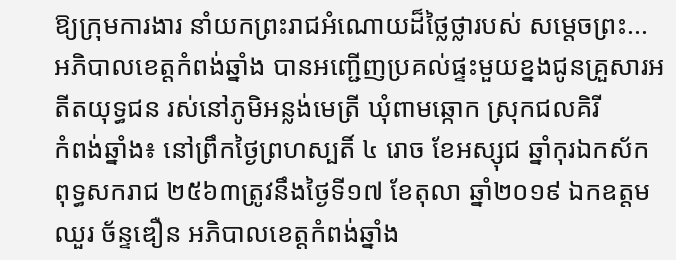ឱ្យក្រុមការងារ នាំយកព្រះរាជអំណោយដ៏ថ្លៃថ្លារបស់ សម្តេចព្រះ...
អភិបាលខេត្តកំពង់ឆ្នាំង បានអញ្ជើញប្រគល់ផ្ទះមួយខ្នងជូនគ្រួសារអតីតយុទ្ធជន រស់នៅភូមិអន្លង់មេត្រី ឃុំពាមឆ្កោក ស្រុកជលគិរី
កំពង់ឆ្នាំង៖ នៅព្រឹកថ្ងៃព្រហស្បតិ៍ ៤ រោច ខែអស្សុជ ឆ្នាំកុរឯកស័ក ពុទ្ធសករាជ ២៥៦៣ត្រូវនឹងថ្ងៃទី១៧ ខែតុលា ឆ្នាំ២០១៩ ឯកឧត្តម ឈួរ ច័ន្ទឌឿន អភិបាលខេត្តកំពង់ឆ្នាំង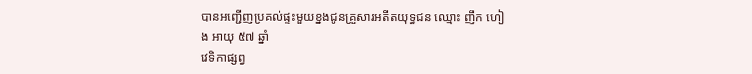បានអញ្ជើញប្រគល់ផ្ទះមួយខ្នងជូនគ្រួសារអតីតយុទ្ធជន ឈ្មោះ ញឹក ហៀង អាយុ ៥៧ ឆ្នាំ
វេទិកាផ្សព្វ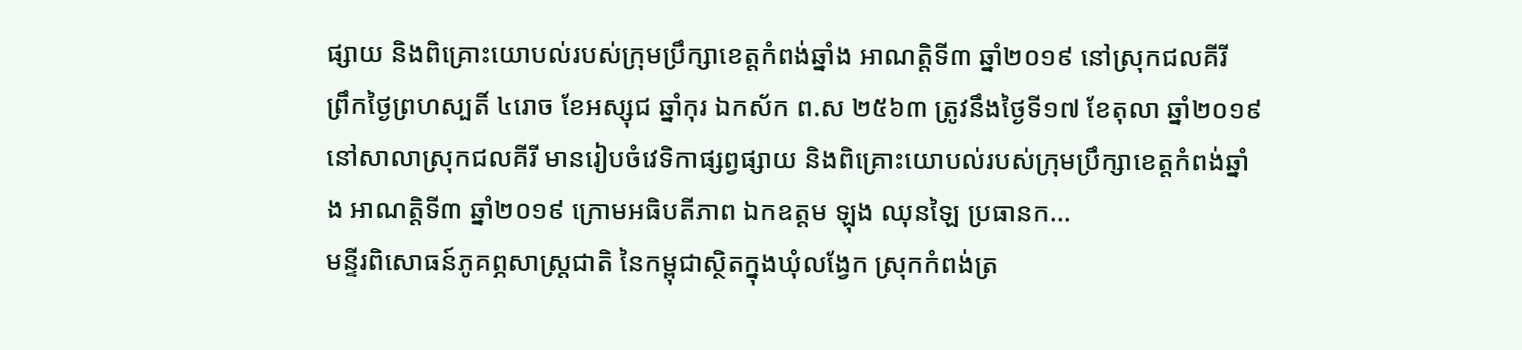ផ្សាយ និងពិគ្រោះយោបល់របស់ក្រុមប្រឹក្សាខេត្តកំពង់ឆ្នាំង អាណត្តិទី៣ ឆ្នាំ២០១៩ នៅស្រុកជលគីរី
ព្រឹកថ្ងៃព្រហស្បតិ៍ ៤រោច ខែអស្សុជ ឆ្នាំកុរ ឯកស័ក ព.ស ២៥៦៣ ត្រូវនឹងថ្ងៃទី១៧ ខែតុលា ឆ្នាំ២០១៩ នៅសាលាស្រុកជលគីរី មានរៀបចំវេទិកាផ្សព្វផ្សាយ និងពិគ្រោះយោបល់របស់ក្រុមប្រឹក្សាខេត្តកំពង់ឆ្នាំង អាណត្តិទី៣ ឆ្នាំ២០១៩ ក្រោមអធិបតីភាព ឯកឧត្ដម ឡុង ឈុនឡៃ ប្រធានក...
មន្ទីរពិសោធន៍ភូគព្ភសាស្ត្រជាតិ នៃកម្ពុជាស្ថិតក្នុងឃុំលង្វែក ស្រុកកំពង់ត្រ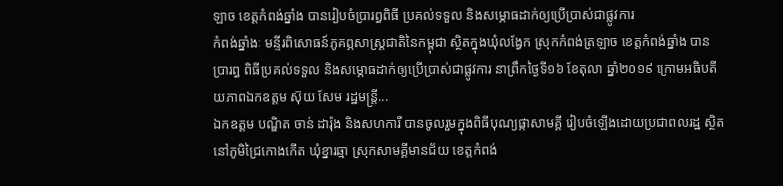ឡាច ខេត្តកំពង់ឆ្នាំង បានរៀបចំប្រារព្ធពិធី ប្រគល់ទទួល និងសម្ភោធដាក់ឲ្យប្រើប្រាស់ជាផ្លូវការ
កំពង់ឆ្នាំងៈ មន្ទីរពិសោធន៍ភូគព្ភសាស្ត្រជាតិនៃកម្ពុជា ស្ថិតក្នុងឃុំលង្វែក ស្រុកកំពង់ត្រឡាច ខេត្តកំពង់ឆ្នាំង បានប្រារព្ធ ពិធីប្រគល់ទទួល និងសម្ភោធដាក់ឲ្យប្រើប្រាស់ជាផ្លូវការ នាព្រឹកថ្ងៃទី១៦ ខែតុលា ឆ្នាំ២០១៩ ក្រោមអធិបតីយភាពឯកឧត្តម ស៊ុយ សែម រដ្ឋមន្ត្រី...
ឯកឧត្តម បណ្ឌិត ចាន់ ដារ៉ុង និងសហការី បានចូលរួមក្នុងពិធីបុណ្យផ្កាសាមគ្គី រៀបចំឡើងដោយប្រជាពលរដ្ឋ ស្ថិតនៅភូមិជ្រៃកោងកើត ឃុំខ្នារឆ្មា ស្រុកសាមគ្គីមានជ័យ ខេត្តកំពង់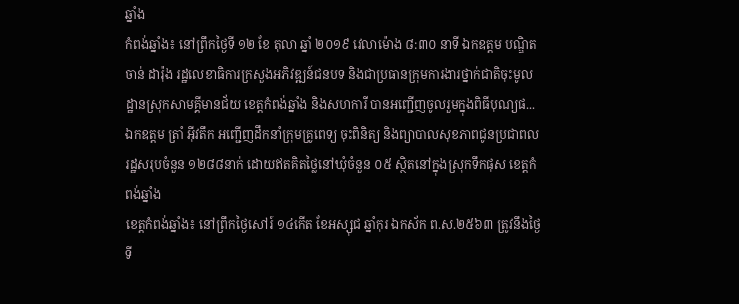ឆ្នាំង
កំពង់ឆ្នាំង៖ នៅព្រឹកថ្ងៃទី ១២ ខែ តុលា ឆ្នាំ ២០១៩ វេលាម៉ោង ៨:៣០ នាទី ឯកឧត្តម បណ្ឌិត ចាន់ ដារ៉ុង រដ្ឋលេខាធិការក្រសួងអភិវឌ្ឍន៍ជនបទ និងជាប្រធានក្រុមការងារថ្នាក់ជាតិចុះមូលដ្ឋានស្រុកសាមគ្គីមានជ័យ ខេត្តកំពង់ឆ្នាំង និងសហការី បានអញ្ជើញចូលរួមក្នុងពិធីបុណ្យផ...
ឯកឧត្តម ត្រាំ អុីវតឹក អញ្ជើញដឹកនាំក្រុមគ្រូពេទ្យ ចុះពិនិត្យ និងព្យាបាលសុខភាពជូនប្រជាពលរដ្ឋសរុបចំនួន ១២៨៨នាក់ ដោយឥតគិតថ្លៃនៅឃុំចំនួន ០៥ ស្ថិតនៅក្នុងស្រុកទឹកផុស ខេត្តកំពង់ឆ្នាំង
ខេត្តកំពង់ឆ្នាំង៖ នៅព្រឹកថ្ងៃសៅរ៍ ១៤កើត ខែអស្សុជ ឆ្នាំកុរ ឯកស័ក ព.ស.២៥៦៣ ត្រូវនឹងថ្ងៃទី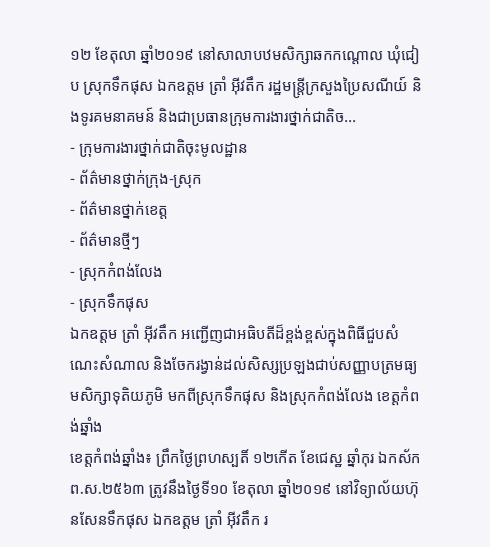១២ ខែតុលា ឆ្នាំ២០១៩ នៅសាលាបឋមសិក្សាឆកកណ្តោល ឃុំជៀប ស្រុកទឹកផុស ឯកឧត្តម ត្រាំ អុីវតឹក រដ្ឋមន្ត្រីក្រសួងប្រៃសណីយ៍ និងទូរគមនាគមន៍ និងជាប្រធានក្រុមការងារថ្នាក់ជាតិច...
- ក្រុមការងារថ្នាក់ជាតិចុះមូលដ្ឋាន
- ព័ត៌មានថ្នាក់ក្រុង-ស្រុក
- ព័ត៌មានថ្នាក់ខេត្ត
- ព័ត៌មានថ្មីៗ
- ស្រុកកំពង់លែង
- ស្រុកទឹកផុស
ឯកឧត្តម ត្រាំ អុីវតឹក អញ្ជើញជាអធិបតីដ៏ខ្ពង់ខ្ពស់ក្នុងពិធីជួបសំណេះសំណាល និងចែករង្វាន់ដល់សិស្សប្រឡងជាប់សញ្ញាបត្រមធ្យមសិក្សាទុតិយភូមិ មកពីស្រុកទឹកផុស និងស្រុកកំពង់លែង ខេត្តកំពង់ឆ្នាំង
ខេត្តកំពង់ឆ្នាំង៖ ព្រឹកថ្ងៃព្រហស្បតិ៍ ១២កើត ខែជេស្ឋ ឆ្នាំកុរ ឯកស័ក ព.ស.២៥៦៣ ត្រូវនឹងថ្ងៃទី១០ ខែតុលា ឆ្នាំ២០១៩ នៅវិទ្យាល័យហ៊ុនសែនទឹកផុស ឯកឧត្តម ត្រាំ អុីវតឹក រ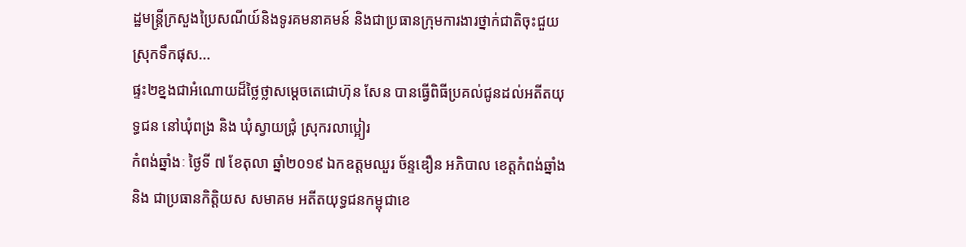ដ្ឋមន្ត្រីក្រសួងប្រៃសណីយ៍និងទូរគមនាគមន៍ និងជាប្រធានក្រុមការងារថ្នាក់ជាតិចុះជួយស្រុកទឹកផុស...
ផ្ទះ២ខ្នងជាអំណោយដ៏ថ្លៃថ្លាសម្តេចតេជោហ៊ុន សែន បានធ្វើពិធីប្រគល់ជូនដល់អតីតយុទ្ធជន នៅឃុំពង្រ និង ឃុំស្វាយជ្រំុ ស្រុករលាប្អៀរ
កំពង់ឆ្នាំងៈ ថ្ងៃទី ៧ ខែតុលា ឆ្នាំ២០១៩ ឯកឧត្តមឈួរ ច័ន្ទឌឿន អភិបាល ខេត្តកំពង់ឆ្នាំងនិង ជាប្រធានកិត្តិយស សមាគម អតីតយុទ្ធជនកម្ពុជាខេ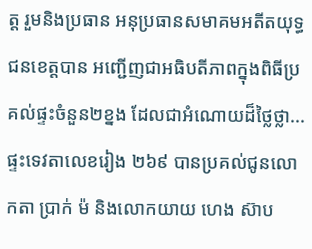ត្ត រួមនិងប្រធាន អនុប្រធានសមាគមអតីតយុទ្ធជនខេត្តបាន អញ្ជើញជាអធិបតីភាពក្នុងពិធីប្រគល់ផ្ទះចំនួន២ខ្នង ដែលជាអំណោយដ៏ថ្លៃថ្លា...
ផ្ទះទេវតាលេខរៀង ២៦៩ បានប្រគល់ជូនលោកតា ប្រាក់ ម៉ និងលោកយាយ ហេង ស៊ាប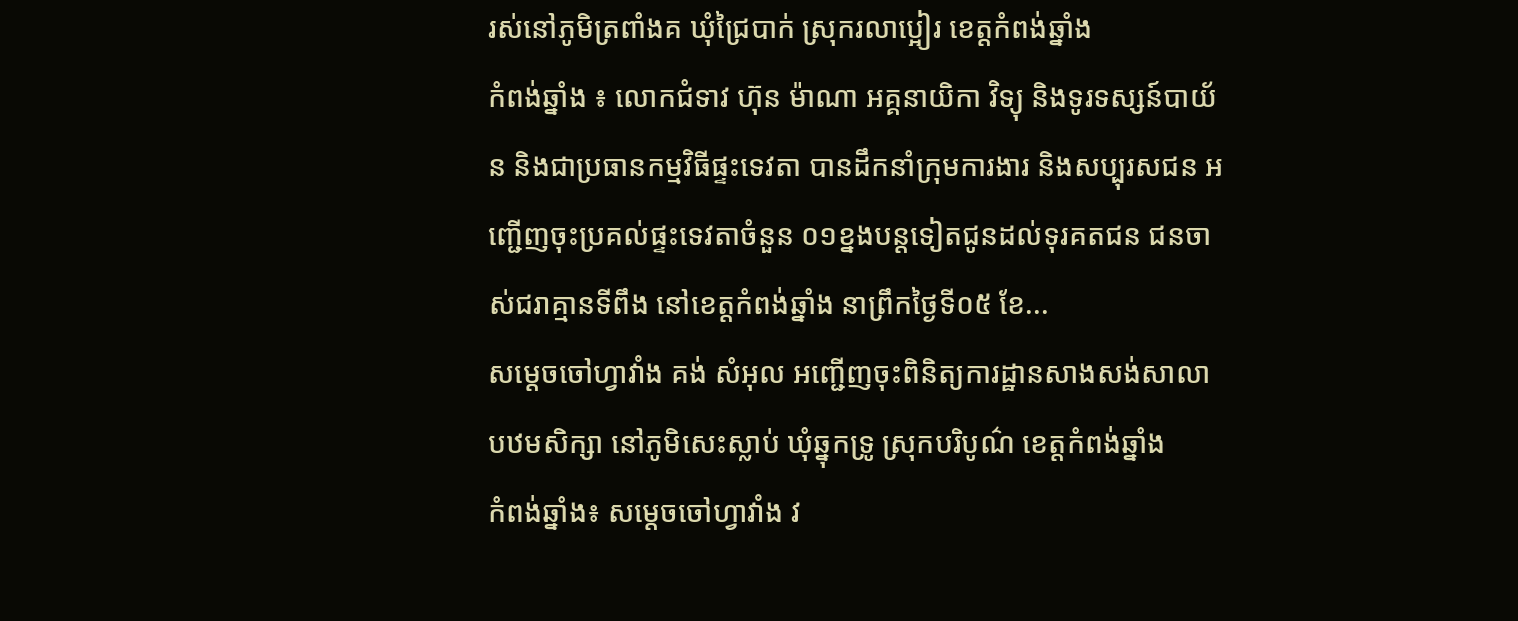រស់នៅភូមិត្រពាំងគ ឃុំជ្រៃបាក់ ស្រុករលាប្អៀរ ខេត្តកំពង់ឆ្នាំង
កំពង់ឆ្នាំង ៖ លោកជំទាវ ហ៊ុន ម៉ាណា អគ្គនាយិកា វិទ្យុ និងទូរទស្សន៍បាយ័ន និងជាប្រធានកម្មវិធីផ្ទះទេវតា បានដឹកនាំក្រុមការងារ និងសប្បុរសជន អញ្ជើញចុះប្រគល់ផ្ទះទេវតាចំនួន ០១ខ្នងបន្តទៀតជូនដល់ទុរគតជន ជនចាស់ជរាគ្មានទីពឹង នៅខេត្តកំពង់ឆ្នាំង នាព្រឹកថ្ងៃទី០៥ ខែ...
សម្ដេចចៅហ្វាវាំង គង់ សំអុល អញ្ជើញចុះពិនិត្យការដ្ឋានសាងសង់សាលាបឋមសិក្សា នៅភូមិសេះស្លាប់ ឃុំឆ្នុកទ្រូ ស្រុកបរិបូណ៌ ខេត្តកំពង់ឆ្នាំង
កំពង់ឆ្នាំង៖ សម្តេចចៅហ្វាវាំង វ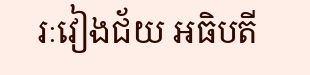រៈវៀងជ័យ អធិបតី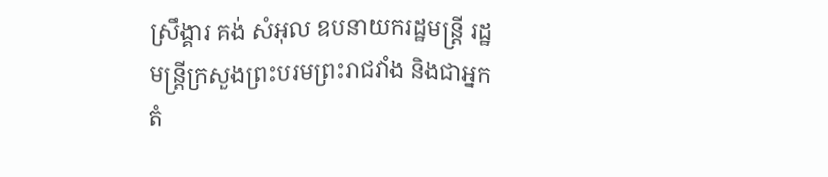ស្រឹង្គារ គង់ សំអុល ឧបនាយករដ្ឋមន្ត្រី រដ្ឋមន្ត្រីក្រសួងព្រះបរមព្រះរាជវាំង និងជាអ្នកតំ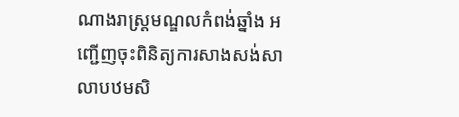ណាងរាស្ត្រមណ្ឌលកំពង់ឆ្នាំង អញ្ជើញចុះពិនិត្យការសាងសង់សាលាបឋមសិ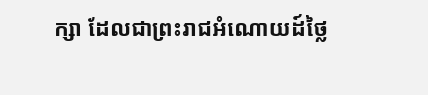ក្សា ដែលជាព្រះរាជអំណោយដ៍ថ្លៃ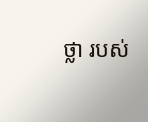ថ្លា របស់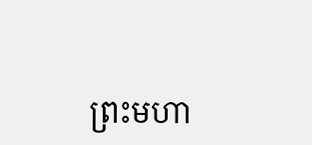ព្រះមហា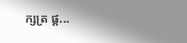ក្សត្រ ផ្ដ...